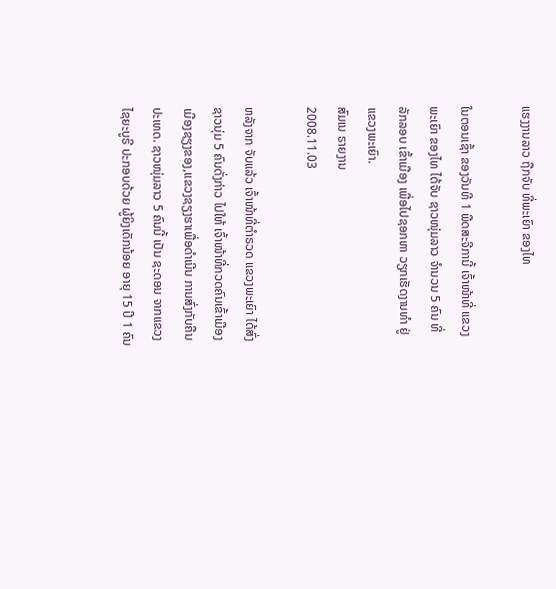ແຮງງານລາວ ຖືກຈັບ ທີ່ພະເຍົາ ຂອງໄທ

ໃນຕອນເຊົ້າ ຂອງວັນທີ 1 ພືດສະຈີການີ້ ເຈົ້າໜ້າທີ່ ແຂວງພະເຍົາ ຂອງໄທ ໄດ້ຈັບ ຊາວໜຸ່ມລາວ ຈໍານວນ 5 ຄົນ ທີ່ລັກລອບ ເຂົ້າເມືອງ ເພື່ອໄປຊອກຫາ ວຽກເຮັດງານທໍາ ຢູ່ແຂວງພະເຍົາ.
ສົມເນ ຣາຍງານ
2008.11.03

ຫລັງຈາກ ຈັບແລ້ວ ເຈົ້າໜ້າທີ່ຕໍາຣວດ ແຂວງພະເຍົາ ໄດ້ສົ່ງຊາວນຸ່ມ 5 ຄົນດັ່ງກ່າວ ໄປໃຫ້ ເຈົ້າໜ້າທີ່ກວດຄົນເຂົ້າເມືອງ ເມືອງຊຽງຂອງ,ແຂວງຊຽງຮາເພື່ອດໍາເນີນ ການສົ່ງກັບຄືນປະເທດ. ຊາວໜຸ່ມລາວ 5 ຄົນນີ້ ເປັນ ຊະດອນ ຈາກແຂວງໄຊຍະບູຣີ ປະກອບດ້ວຍ ຜູ້ຍິງເດັກນ້ອຍ ອາຍຸ 15 ປີ 1 ຄົນ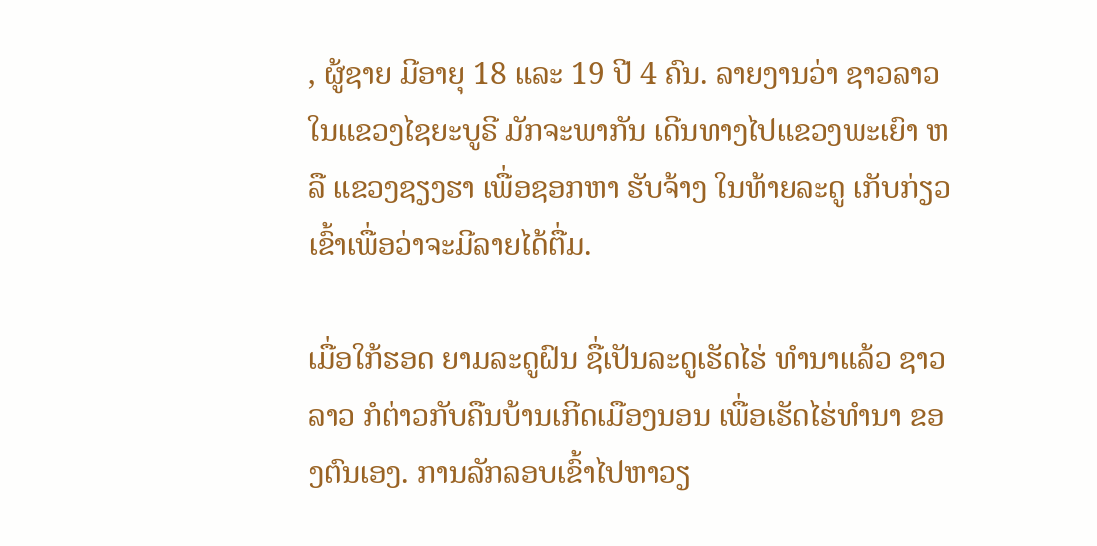, ຜູ້ຊາຍ ມີອາຍຸ 18 ແລະ 19 ປີ 4 ຄົນ. ລາຍງານວ່າ ຊາວລາວ ໃນແຂວງໄຊຍະບູຣີ ມັກຈະພາກັນ ເດີນທາງໄປແຂວງພະເຍົາ ຫລື ແຂວງຊຽງຮາ ເພື່ອຊອກຫາ ຮັບຈ້າງ ໃນທ້າຍລະດູ ເກັບກ່ຽວເຂົ້າເພື່ອວ່າຈະມີລາຍໄດ້ຕື່ມ.

ເມື່ອໃກ້ຮອດ ຍາມລະດູຝົນ ຊື່ເປັນລະດູເຮັດໄຮ່ ທໍານາແລ້ວ ຊາວລາວ ກໍຕ່າວກັບຄືນບ້ານເກີດເມືອງນອນ ເພື່ອເຮັດໄຮ່ທໍານາ ຂອງຕົນເອງ. ການລັກລອບເຂົ້າໄປຫາວຽ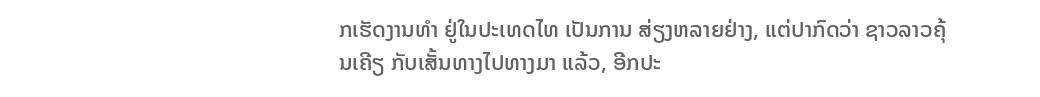ກເຮັດງານທໍາ ຢູ່ໃນປະເທດໄທ ເປັນການ ສ່ຽງຫລາຍຢ່າງ, ແຕ່ປາກົດວ່າ ຊາວລາວຄຸ້ນເຄີຽ ກັບເສັ້ນທາງໄປທາງມາ ແລ້ວ, ອີກປະ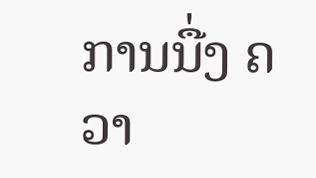ການນື່ງ ຄວາ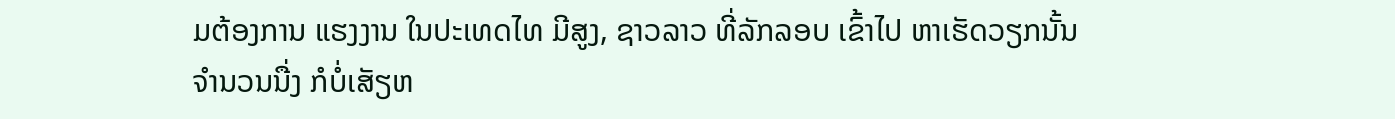ມຕ້ອງການ ແຮງງານ ໃນປະເທດໄທ ມີສູງ, ຊາວລາວ ທີ່ລັກລອບ ເຂົ້າໄປ ຫາເຮັດວຽກນັ້ນ ຈໍານວນນື່ງ ກໍບໍ່ເສັຽຫ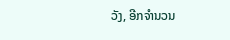ວັງ, ອີກຈໍານວນ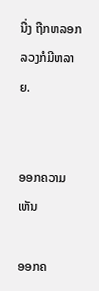ນື່ງ ຖືກຫລອກລວງກໍມີຫລາຍ.


ອອກຄວາມເຫັນ

ອອກຄ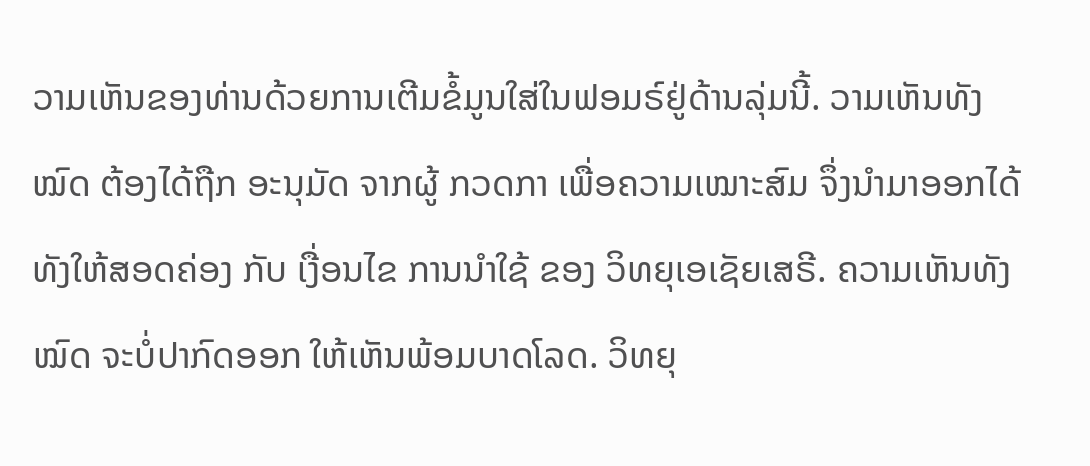ວາມເຫັນຂອງທ່ານດ້ວຍການເຕີມຂໍ້ມູນໃສ່ໃນຟອມຣ໌ຢູ່ດ້ານລຸ່ມນີ້. ວາມເຫັນທັງໝົດ ຕ້ອງໄດ້ຖືກ ອະນຸມັດ ຈາກຜູ້ ກວດກາ ເພື່ອຄວາມເໝາະສົມ ຈຶ່ງນໍາມາອອກໄດ້ ທັງໃຫ້ສອດຄ່ອງ ກັບ ເງື່ອນໄຂ ການນຳໃຊ້ ຂອງ ວິທຍຸເອເຊັຍເສຣີ. ຄວາມເຫັນທັງໝົດ ຈະບໍ່ປາກົດອອກ ໃຫ້ເຫັນພ້ອມບາດໂລດ. ວິທຍຸ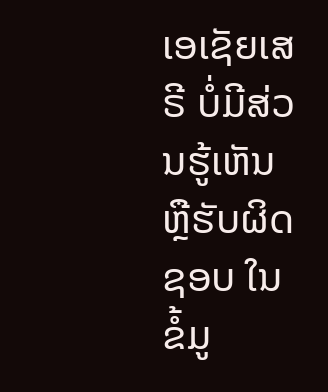ເອເຊັຍເສຣີ ບໍ່ມີສ່ວນຮູ້ເຫັນ ຫຼືຮັບຜິດຊອບ ໃນຂໍ້ມູ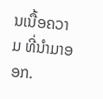ນເນື້ອຄວາມ ທີ່ນໍາມາອອກ.